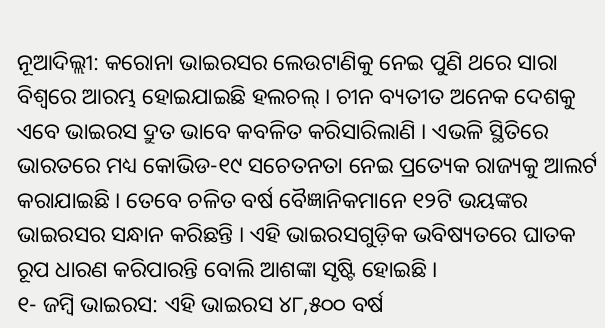ନୂଆଦିଲ୍ଲୀ: କରୋନା ଭାଇରସର ଲେଉଟାଣିକୁ ନେଇ ପୁଣି ଥରେ ସାରା ବିଶ୍ୱରେ ଆରମ୍ଭ ହୋଇଯାଇଛି ହଲଚଲ୍ । ଚୀନ ବ୍ୟତୀତ ଅନେକ ଦେଶକୁ ଏବେ ଭାଇରସ ଦ୍ରୁତ ଭାବେ କବଳିତ କରିସାରିଲାଣି । ଏଭଳି ସ୍ଥିତିରେ ଭାରତରେ ମଧ୍ୟ କୋଭିଡ-୧୯ ସଚେତନତା ନେଇ ପ୍ରତ୍ୟେକ ରାଜ୍ୟକୁ ଆଲର୍ଟ କରାଯାଇଛି । ତେବେ ଚଳିତ ବର୍ଷ ବୈଜ୍ଞାନିକମାନେ ୧୨ଟି ଭୟଙ୍କର ଭାଇରସର ସନ୍ଧାନ କରିଛନ୍ତି । ଏହି ଭାଇରସଗୁଡ଼ିକ ଭବିଷ୍ୟତରେ ଘାତକ ରୂପ ଧାରଣ କରିପାରନ୍ତି ବୋଲି ଆଶଙ୍କା ସୃଷ୍ଟି ହୋଇଛି ।
୧- ଜମ୍ବି ଭାଇରସ: ଏହି ଭାଇରସ ୪୮,୫୦୦ ବର୍ଷ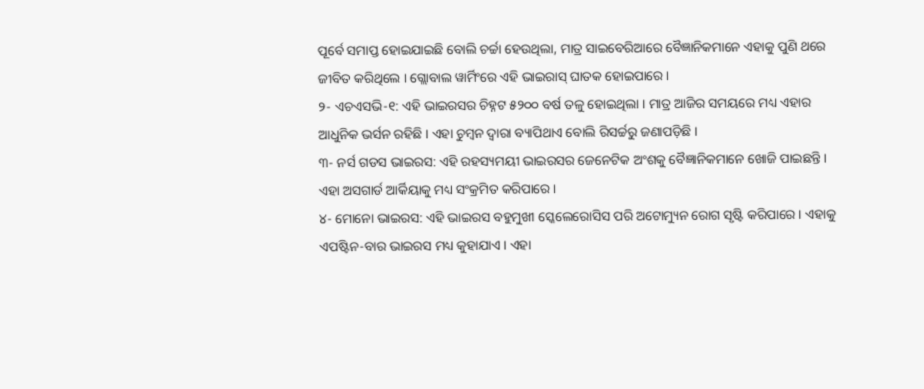ପୂର୍ବେ ସମାପ୍ତ ହୋଇଯାଇଛି ବୋଲି ଚର୍ଚ୍ଚା ହେଉଥିଲା, ମାତ୍ର ସାଇବେରିଆରେ ବୈଜ୍ଞାନିକମାନେ ଏହାକୁ ପୁଣି ଥରେ ଜୀବିତ କରିଥିଲେ । ଗ୍ଲୋବାଲ ୱାର୍ମିଂରେ ଏହି ଭାଇରାସ୍ ଘାତକ ହୋଇପାରେ ।
୨- ଏଚଏସଭି-୧: ଏହି ଭାଇରସର ଚିହ୍ନଟ ୫୨୦୦ ବର୍ଷ ତଳୁ ହୋଇଥିଲା । ମାତ୍ର ଆଜିର ସମୟରେ ମଧ୍ୟ ଏହାର ଆଧୁନିକ ଭର୍ସନ ରହିଛି । ଏହା ଚୁମ୍ବନ ଦ୍ୱାରା ବ୍ୟାପିଥାଏ ବୋଲି ରିସର୍ଚ୍ଚରୁ ଜଣାପଡ଼ିଛି ।
୩- ନର୍ସ ଗଡସ ଭାଇରସ: ଏହି ରହସ୍ୟମୟୀ ଭାଇରସର ଜେନେଟିକ ଅଂଶକୁ ବୈଜ୍ଞାନିକମାନେ ଖୋଜି ପାଇଛନ୍ତି । ଏହା ଅସଗାର୍ଡ ଆର୍କିୟାକୁ ମଧ୍ୟ ସଂକ୍ରମିତ କରିପାରେ ।
୪- ମୋନୋ ଭାଇରସ: ଏହି ଭାଇରସ ବହୁମୁଖୀ ସ୍କେଲେରୋସିସ ପରି ଅଟୋମ୍ୟୁନ ରୋଗ ସୃଷ୍ଟି କରିପାରେ । ଏହାକୁ ଏପଷ୍ଟିନ-ବାର ଭାଇରସ ମଧ୍ୟ କୁହାଯାଏ । ଏହା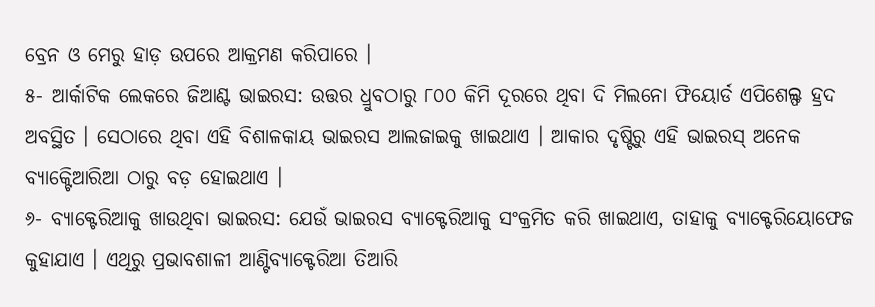ବ୍ରେନ ଓ ମେରୁ ହାଡ଼ ଉପରେ ଆକ୍ରମଣ କରିପାରେ ।
୫- ଆର୍କାଟିକ ଲେକରେ ଜିଆଣ୍ଟ ଭାଇରସ: ଉତ୍ତର ଧ୍ରୁବଠାରୁ ୮୦୦ କିମି ଦୂରରେ ଥିବା ଦି ମିଲନୋ ଫିୟୋର୍ଡ ଏପିଶେଲ୍ଫ ହ୍ରଦ ଅବସ୍ଥିତ । ସେଠାରେ ଥିବା ଏହି ବିଶାଳକାୟ ଭାଇରସ ଆଲଜାଇକୁ ଖାଇଥାଏ । ଆକାର ଦୃଷ୍ଟିରୁ ଏହି ଭାଇରସ୍ ଅନେକ ବ୍ୟାକ୍ଟେିଆରିଆ ଠାରୁ ବଡ଼ ହୋଇଥାଏ ।
୬- ବ୍ୟାକ୍ଟେରିଆକୁ ଖାଉଥିବା ଭାଇରସ: ଯେଉଁ ଭାଇରସ ବ୍ୟାକ୍ଟେରିଆକୁ ସଂକ୍ରମିତ କରି ଖାଇଥାଏ, ତାହାକୁ ବ୍ୟାକ୍ଟେରିୟୋଫେଜ କୁହାଯାଏ । ଏଥିରୁ ପ୍ରଭାବଶାଳୀ ଆଣ୍ଟିବ୍ୟାକ୍ଟେରିଆ ତିଆରି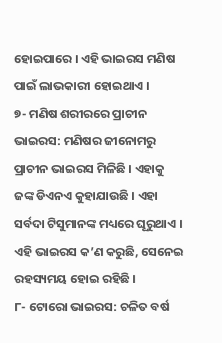ହୋଇପାରେ । ଏହି ଭାଇରସ ମଣିଷ ପାଇଁ ଲାଭକାରୀ ହୋଇଥାଏ ।
୭- ମଣିଷ ଶରୀରରେ ପ୍ରାଚୀନ ଭାଇରସ: ମଣିଷର ଜୀନୋମରୁ ପ୍ରାଚୀନ ଭାଇରସ ମିଳିଛି । ଏହାକୁ ଜଙ୍କ ଡିଏନଏ କୁହାଯାଉଛି । ଏହା ସର୍ବଦା ଟିସୁମାନଙ୍କ ମଧ୍ୟରେ ଘୂରୁଥାଏ । ଏହି ଭାଇରସ କ’ଣ କରୁଛି, ସେନେଇ ରହସ୍ୟମୟ ହୋଇ ରହିଛି ।
୮- ଟୋରୋ ଭାଇରସ: ଚଳିତ ବର୍ଷ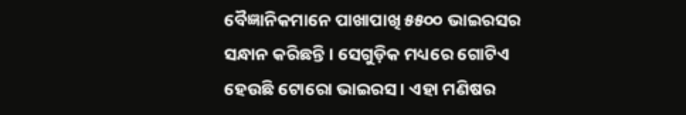ବୈଜ୍ଞାନିକମାନେ ପାଖାପାଖି ୫୫୦୦ ଭାଇରସର ସନ୍ଧାନ କରିଛନ୍ତି । ସେଗୁଡ଼ିକ ମଧ୍ୟରେ ଗୋଟିଏ ହେଉଛି ଟୋରୋ ଭାଇରସ । ଏହା ମଣିଷର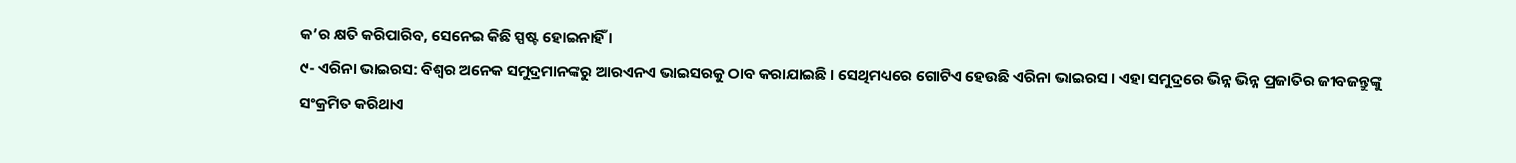କ’ର କ୍ଷତି କରିପାରିବ, ସେନେଇ କିଛି ସ୍ପଷ୍ଟ ହୋଇନାହିଁ ।
୯- ଏରିନା ଭାଇରସ: ବିଶ୍ୱର ଅନେକ ସମୁଦ୍ରମାନଙ୍କରୁ ଆରଏନଏ ଭାଇସରକୁ ଠାବ କରାଯାଇଛି । ସେଥିମଧ୍ୟରେ ଗୋଟିଏ ହେଉଛି ଏରିନା ଭାଇରସ । ଏହା ସମୁଦ୍ରରେ ଭିନ୍ନ ଭିନ୍ନ ପ୍ରଜାତିର ଜୀବଜନ୍ତୁଙ୍କୁ ସଂକ୍ରମିତ କରିଥାଏ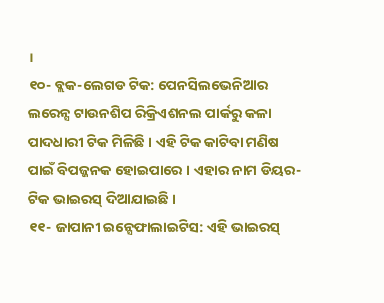।
୧୦- ବ୍ଲକ-ଲେଗଡ ଟିକ: ପେନସିଲଭେନିଆର ଲରେନ୍ସ ଟାଉନଶିପ ରିକ୍ରିଏଶନଲ ପାର୍କରୁ କଳା ପାଦଧାରୀ ଟିକ ମିଳିଛି । ଏହି ଟିକ କାଟିବା ମଣିଷ ପାଇଁ ବିପଜ୍ଜନକ ହୋଇପାରେ । ଏହାର ନାମ ଡିୟର-ଟିକ ଭାଇରସ୍ ଦିଆଯାଇଛି ।
୧୧- ଜାପାନୀ ଇନ୍ସେଫାଲାଇଟିସ: ଏହି ଭାଇରସ୍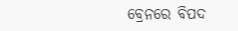ବ୍ରେନରେ ବିପଦ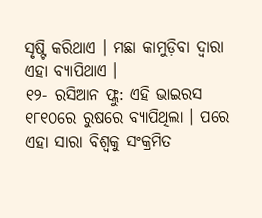ସୃଷ୍ଟି କରିଥାଏ । ମଛା କାମୁଡ଼ିବା ଦ୍ୱାରା ଏହା ବ୍ୟାପିଥାଏ ।
୧୨- ରସିଆନ ଫ୍ଲୁ: ଏହି ଭାଇରସ ୧୮୧୦ରେ ରୁଷରେ ବ୍ୟାପିଥିଲା । ପରେ ଏହା ସାରା ବିଶ୍ୱକୁ ସଂକ୍ରମିତ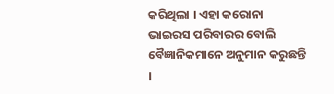କରିଥିଲା । ଏହା କରୋନା ଭାଇରସ ପରିବାରର ବୋଲି ବୈଜ୍ଞାନିକମାନେ ଅନୁମାନ କରୁଛନ୍ତି ।